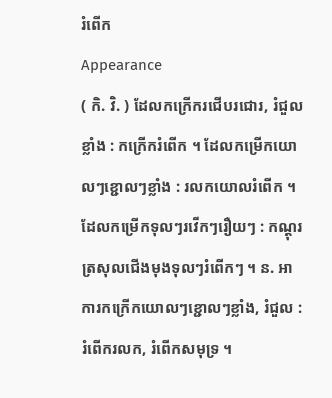រំពើក
Appearance
( កិ. វិ. ) ដែលកក្រើករជើបរជោរ, រំជួលខ្លាំង : កក្រើករំពើក ។ ដែលកម្រើកយោលៗខ្ជោលៗខ្លាំង : រលកយោលរំពើក ។ ដែលកម្រើកទុលៗរវើកៗរឿយៗ : កណ្តុរត្រសុលជើងមុងទុលៗរំពើកៗ ។ ន. អាការកក្រើកយោលៗខ្ជោលៗខ្លាំង, រំជួល : រំពើករលក, រំពើកសមុទ្រ ។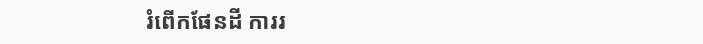រំពើកផែនដី ការរ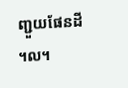ញ្ជួយផែនដី ។ល។